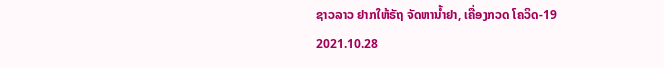ຊາວລາວ ຢາກໃຫ້ຣັຖ ຈັດຫານ້ຳຢາ, ເຄື່ອງກວດ ໂຄວິດ-19
2021.10.28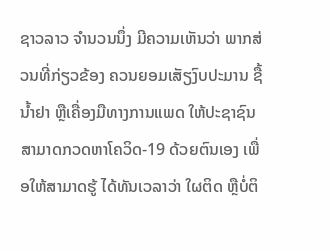ຊາວລາວ ຈຳນວນນຶ່ງ ມີຄວາມເຫັນວ່າ ພາກສ່ວນທີ່ກ່ຽວຂ້ອງ ຄວນຍອມເສັຽງົບປະມານ ຊື້ນ້ຳຢາ ຫຼືເຄື່ອງມືທາງການແພດ ໃຫ້ປະຊາຊົນ ສາມາດກວດຫາໂຄວິດ-19 ດ້ວຍຕົນເອງ ເພື່ອໃຫ້ສາມາດຮູ້ ໄດ້ທັນເວລາວ່າ ໃຜຕິດ ຫຼືບໍ່ຕິ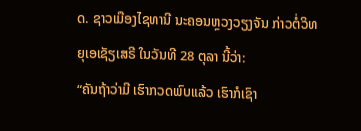ດ. ຊາວເມືອງໄຊທານີ ນະຄອນຫຼວງວຽງຈັນ ກ່າວຕໍ່ວິທຍຸເອເຊັຽເສຣີ ໃນວັນທີ 28 ຕຸລາ ນີ້ວ່າ:
“ຄັນຖ້າວ່າມີ ເຮົາກວດພົບແລ້ວ ເຮົາກໍເຊົາ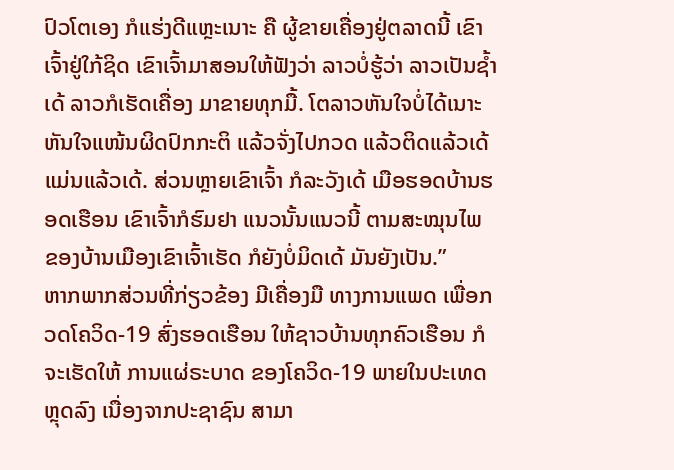ປົວໂຕເອງ ກໍແຮ່ງດີແຫຼະເນາະ ຄື ຜູ້ຂາຍເຄື່ອງຢູ່ຕລາດນີ້ ເຂົາເຈົ້າຢູ່ໃກ້ຊິດ ເຂົາເຈົ້າມາສອນໃຫ້ຟັງວ່າ ລາວບໍ່ຮູ້ວ່າ ລາວເປັນຊ້ຳເດ້ ລາວກໍເຮັດເຄື່ອງ ມາຂາຍທຸກມື້. ໂຕລາວຫັນໃຈບໍ່ໄດ້ເນາະ ຫັນໃຈແໜ້ນຜິດປົກກະຕິ ແລ້ວຈັ່ງໄປກວດ ແລ້ວຕິດແລ້ວເດ້ ແມ່ນແລ້ວເດ້. ສ່ວນຫຼາຍເຂົາເຈົ້າ ກໍລະວັງເດ້ ເມືອຮອດບ້ານຮອດເຮືອນ ເຂົາເຈົ້າກໍຮົມຢາ ແນວນັ້ນແນວນີ້ ຕາມສະໝຸນໄພ ຂອງບ້ານເມືອງເຂົາເຈົ້າເຮັດ ກໍຍັງບໍ່ມິດເດ້ ມັນຍັງເປັນ.”
ຫາກພາກສ່ວນທີ່ກ່ຽວຂ້ອງ ມີເຄື່ອງມື ທາງການແພດ ເພື່ອກວດໂຄວິດ-19 ສົ່ງຮອດເຮືອນ ໃຫ້ຊາວບ້ານທຸກຄົວເຮືອນ ກໍຈະເຮັດໃຫ້ ການແຜ່ຣະບາດ ຂອງໂຄວິດ-19 ພາຍໃນປະເທດຫຼຸດລົງ ເນື່ອງຈາກປະຊາຊົນ ສາມາ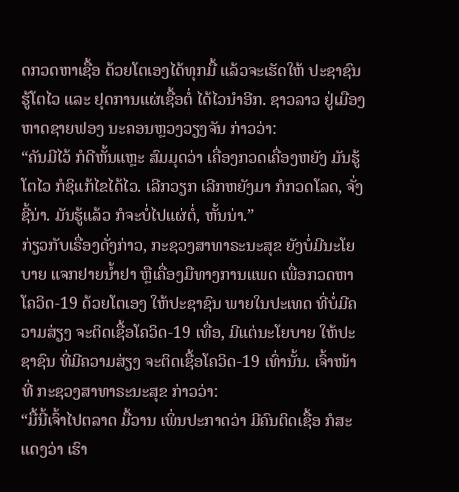ດກວດຫາເຊື້ອ ດ້ວຍໂຕເອງໄດ້ທຸກມື້ ແລ້ວຈະເຮັດໃຫ້ ປະຊາຊົນ ຮູ້ໂຕໄວ ແລະ ຢຸດການແຜ່ເຊື້ອຕໍ່ ໄດ້ໄວນຳອີກ. ຊາວລາວ ຢູ່ເມືອງຫາດຊາຍຟອງ ນະຄອນຫຼວງວຽງຈັນ ກ່າວວ່າ:
“ຄັນມີໄວ້ ກໍດີຫັ້ນແຫຼະ ສົມມຸດວ່າ ເຄື່ອງກວດເຄື່ອງຫຍັງ ມັນຮູ້ໂຕໄວ ກໍຊິແກ້ໄຂໄດ້ໄວ. ເລີກວຽກ ເລີກຫຍັງມາ ກໍກວດໂລດ, ຈັ່ງຊີ້ນ່າ. ມັນຮູ້ແລ້ວ ກໍຈະບໍ່ໄປແຜ່ຕໍ່, ຫັ້ນນ່າ.”
ກ່ຽວກັບເຣື່ອງດັ່ງກ່າວ, ກະຊວງສາທາຣະນະສຸຂ ຍັງບໍ່ມີນະໂຍບາຍ ແຈກຢາຍນ້ຳຢາ ຫຼືເຄື່ອງມືທາງການແພດ ເພື່ອກວດຫາໂຄວິດ-19 ດ້ວຍໂຕເອງ ໃຫ້ປະຊາຊົນ ພາຍໃນປະເທດ ທີ່ບໍ່ມີຄວາມສ່ຽງ ຈະຕິດເຊື້ອໂຄວິດ-19 ເທື່ອ, ມີແຕ່ນະໂຍບາຍ ໃຫ້ປະຊາຊົນ ທີ່ມີຄວາມສ່ຽງ ຈະຕິດເຊື້ອໂຄວິດ-19 ເທົ່ານັ້ນ. ເຈົ້າໜ້າທີ່ ກະຊວງສາທາຣະນະສຸຂ ກ່າວວ່າ:
“ມື້ນີ້ເຈົ້າໄປຕລາດ ມື້ວານ ເພິ່ນປະກາດວ່າ ມີຄົນຕິດເຊື້ອ ກໍສະແດງວ່າ ເຮົາ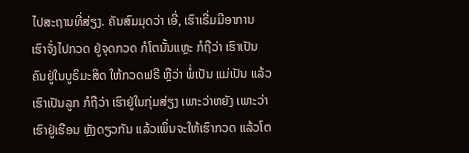ໄປສະຖານທີ່ສ່ຽງ. ຄັນສົມມຸດວ່າ ເອີ່, ເຮົາເຣີ່ມມີອາການ ເຮົາຈັ່ງໄປກວດ ຢູ່ຈຸດກວດ ກໍໂຕນັ້ນແຫຼະ ກໍຖືວ່າ ເຮົາເປັນຄົນຢູ່ໃນບູຣິມະສິດ ໃຫ້ກວດຟຣີ ຫຼືວ່າ ພໍ່ເປັນ ແມ່ເປັນ ແລ້ວເຮົາເປັນລູກ ກໍຖືວ່າ ເຮົາຢູ່ໃນກຸ່ມສ່ຽງ ເພາະວ່າຫຍັງ ເພາະວ່າເຮົາຢູ່ເຮືອນ ຫຼັງດຽວກັນ ແລ້ວເພິ່ນຈະໃຫ້ເຮົາກວດ ແລ້ວໂຕ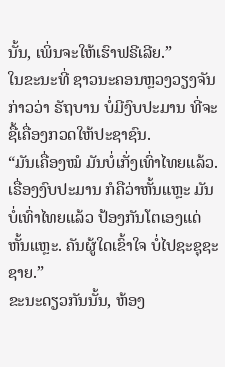ນັ້ນ, ເພິ່ນຈະໃຫ້ເຮົາຟຣີເລີຍ.”
ໃນຂະນະທີ່ ຊາວນະຄອນຫຼວງວຽງຈັນ ກ່າວວ່າ ຣັຖບານ ບໍ່ມີງົບປະມານ ທີ່ຈະຊື້ເຄື່ອງກວດໃຫ້ປະຊາຊົນ.
“ມັນເຄື່ອງໝໍ ມັນບໍ່ເກັ່ງເທົ່າໄທຍແລ້ວ. ເຣື່ອງງົບປະມານ ກໍຄືວ່າຫັ້ນແຫຼະ ມັນບໍ່ເທົ່າໄທຍແລ້ວ ປ້ອງກັນໂຕເອງແດ່ຫັ້ນແຫຼະ. ຄັນຜູ້ໃດເຂົ້າໃຈ ບໍ່ໄປຊະຊຸຊະຊາຍ.”
ຂະນະດຽວກັນນັ້ນ, ຫ້ອງ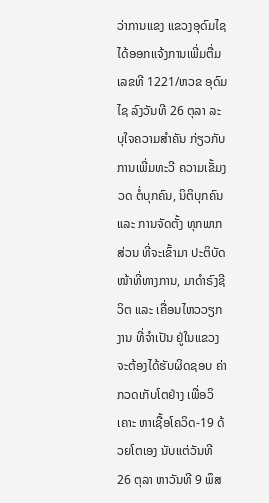ວ່າການແຂງ ແຂວງອຸດົມໄຊ ໄດ້ອອກແຈ້ງການເພີ່ມຕື່ມ ເລຂທີ 1221/ຫວຂ ອຸດົມໄຊ ລົງວັນທີ 26 ຕຸລາ ລະບຸໃຈຄວາມສຳຄັນ ກ່ຽວກັບການເພີ່ມທະວີ ຄວາມເຂັ້ມງວດ ຕໍ່ບຸກຄົນ, ນິຕິບຸກຄົນ ແລະ ການຈັດຕັ້ງ ທຸກພາກສ່ວນ ທີ່ຈະເຂົ້າມາ ປະຕິບັດໜ້າທີ່ທາງການ, ມາດຳຣົງຊີວິຕ ແລະ ເຄື່ອນໄຫວວຽກງານ ທີ່ຈຳເປັນ ຢູ່ໃນແຂວງ ຈະຕ້ອງໄດ້ຮັບຜິດຊອບ ຄ່າກວດເກັບໂຕຢ່າງ ເພື່ອວິເຄາະ ຫາເຊື້ອໂຄວິດ-19 ດ້ວຍໂຕເອງ ນັບແຕ່ວັນທີ 26 ຕຸລາ ຫາວັນທີ 9 ພຶສ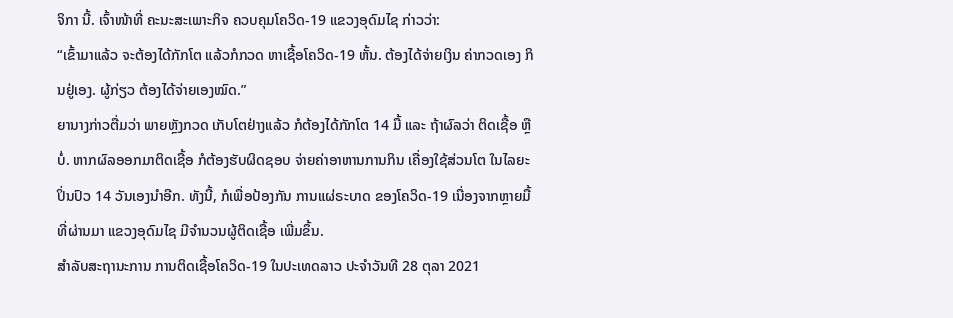ຈິກາ ນີ້. ເຈົ້າໜ້າທີ່ ຄະນະສະເພາະກິຈ ຄວບຄຸມໂຄວິດ-19 ແຂວງອຸດົມໄຊ ກ່າວວ່າ:
“ເຂົ້າມາແລ້ວ ຈະຕ້ອງໄດ້ກັກໂຕ ແລ້ວກໍກວດ ຫາເຊື້ອໂຄວິດ-19 ຫັ້ນ. ຕ້ອງໄດ້ຈ່າຍເງິນ ຄ່າກວດເອງ ກິນຢູ່ເອງ. ຜູ້ກ່ຽວ ຕ້ອງໄດ້ຈ່າຍເອງໝົດ.”
ຍານາງກ່າວຕື່ມວ່າ ພາຍຫຼັງກວດ ເກັບໂຕຢ່າງແລ້ວ ກໍຕ້ອງໄດ້ກັກໂຕ 14 ມື້ ແລະ ຖ້າຜົລວ່າ ຕິດເຊື້ອ ຫຼືບໍ່. ຫາກຜົລອອກມາຕິດເຊື້ອ ກໍຕ້ອງຮັບຜິດຊອບ ຈ່າຍຄ່າອາຫານການກິນ ເຄື່ອງໃຊ້ສ່ວນໂຕ ໃນໄລຍະປິ່ນປົວ 14 ວັນເອງນຳອີກ. ທັງນີ້, ກໍເພື່ອປ້ອງກັນ ການແຜ່ຣະບາດ ຂອງໂຄວິດ-19 ເນື່ອງຈາກຫຼາຍມື້ ທີ່ຜ່ານມາ ແຂວງອຸດົມໄຊ ມີຈຳນວນຜູ້ຕິດເຊື້ອ ເພີ່ມຂຶ້ນ.
ສຳລັບສະຖານະການ ການຕິດເຊື້ອໂຄວິດ-19 ໃນປະເທດລາວ ປະຈຳວັນທີ 28 ຕຸລາ 2021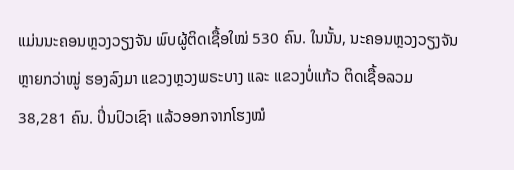ແມ່ນນະຄອນຫຼວງວຽງຈັນ ພົບຜູ້ຕິດເຊື້ອໃໝ່ 530 ຄົນ. ໃນນັ້ນ, ນະຄອນຫຼວງວຽງຈັນ ຫຼາຍກວ່າໝູ່ ຮອງລົງມາ ແຂວງຫຼວງພຣະບາງ ແລະ ແຂວງບໍ່ແກ້ວ ຕິດເຊື້ອລວມ 38,281 ຄົນ. ປິ່ນປົວເຊົາ ແລ້ວອອກຈາກໂຮງໝໍ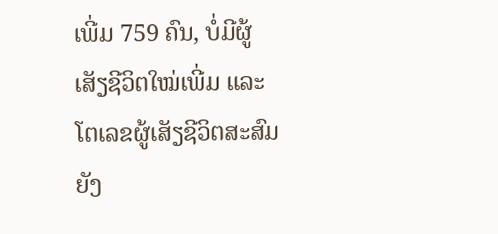ເພີ່ມ 759 ຄົນ, ບໍ່ມີຜູ້ເສັຽຊີວິຕໃໝ່ເພີ່ມ ແລະ ໂຕເລຂຜູ້ເສັຽຊີວິຕສະສົມ ຍັງ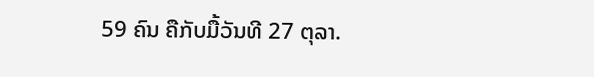59 ຄົນ ຄືກັບມື້ວັນທີ 27 ຕຸລາ.